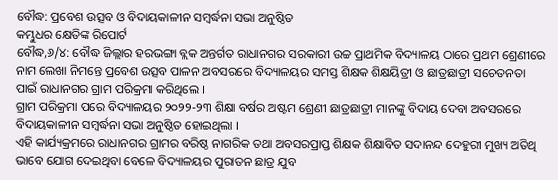ବୌଦ୍ଧ: ପ୍ରବେଶ ଉତ୍ସବ ଓ ବିଦାୟକାଳୀନ ସମ୍ବର୍ଦ୍ଧନା ସଭା ଅନୁଷ୍ଠିତ
କମ୍ଭୁଧର କ୍ଷେତିଙ୍କ ରିପୋର୍ଟ
ବୌଦ୍ଧ,୬/୪: ବୌଦ୍ଧ ଜିଲ୍ଲାର ହରଭଙ୍ଗା ବ୍ଲକ ଅନ୍ତର୍ଗତ ରାଧାନଗର ସରକାରୀ ଉଚ୍ଚ ପ୍ରାଥମିକ ବିଦ୍ୟାଳୟ ଠାରେ ପ୍ରଥମ ଶ୍ରେଣୀରେ ନାମ ଲେଖା ନିମନ୍ତେ ପ୍ରବେଶ ଉତ୍ସବ ପାଳନ ଅବସରରେ ବିଦ୍ୟାଳୟର ସମସ୍ତ ଶିକ୍ଷକ ଶିକ୍ଷୟିତ୍ରୀ ଓ ଛାତ୍ରଛାତ୍ରୀ ସଚେତନତା ପାଇଁ ରାଧାନଗର ଗ୍ରାମ ପରିକ୍ରମା କରିଥିଲେ ।
ଗ୍ରାମ ପରିକ୍ରମା ପରେ ବିଦ୍ୟାଳୟର ୨୦୨୨-୨୩ ଶିକ୍ଷା ବର୍ଷର ଅଷ୍ଟମ ଶ୍ରେଣୀ ଛାତ୍ରଛାତ୍ରୀ ମାନଙ୍କୁ ବିଦାୟ ଦେବା ଅବସରରେ ବିଦାୟକାଳୀନ ସମ୍ବର୍ଦ୍ଧନା ସଭା ଅନୁଷ୍ଠିତ ହୋଇଥିଲା ।
ଏହି କାର୍ଯ୍ୟକ୍ରମରେ ରାଧାନଗର ଗ୍ରାମର ବରିଷ୍ଠ ନାଗରିକ ତଥା ଅବସରପ୍ରାପ୍ତ ଶିକ୍ଷକ ଶିକ୍ଷାବିତ ସଦାନନ୍ଦ ଦେହୁରୀ ମୁଖ୍ୟ ଅତିଥି ଭାବେ ଯୋଗ ଦେଇଥିବା ବେଳେ ବିଦ୍ୟାଳୟର ପୁରାତନ ଛାତ୍ର ଯୁବ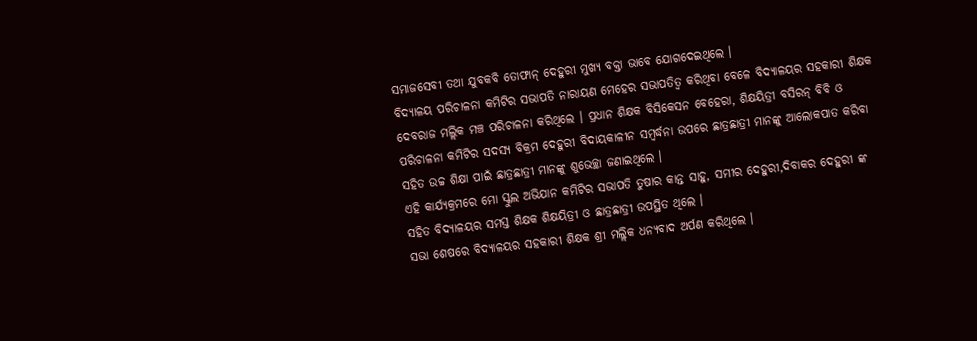ସମାଜସେବୀ ତଥା ଯୁବକବି ତୋଫାନ୍ ଦେହୁରୀ ମୁଖ୍ୟ ବକ୍ତା ଭାବେ ଯୋଗଦେଇଥିଲେ ।
ବିଦ୍ୟାଳୟ ପରିଚାଳନା କମିଟିର ସଭାପତି ନାରାୟଣ ମେହେର ସଭାପତିତ୍ବ କରିଥିବା ବେଳେ ବିଦ୍ୟାଳୟର ସହକାରୀ ଶିକ୍ଷକ ଦେବରାଜ ମଲ୍ଲିକ ମଞ୍ଚ ପରିଚାଳନା କରିଥିଲେ । ପ୍ରଧାନ ଶିକ୍ଷକ ବିସିକେସନ ବେହେରା, ଶିକ୍ଷୟିତ୍ରୀ ବସିରନ୍ ବିବି ଓ ପରିଚାଳନା କମିଟିର ସଦସ୍ୟ ବିକ୍ରମ ଦେହୁରୀ ବିଦାୟକାଳୀନ ସମ୍ବର୍ଦ୍ଧନା ଉପରେ ଛାତ୍ରଛାତ୍ରୀ ମାନଙ୍କୁ ଆଲୋକପାତ କରିବା ସହିତ ଉଚ୍ଚ ଶିକ୍ଷା ପାଇଁ ଛାତ୍ରଛାତ୍ରୀ ମାନଙ୍କୁ ଶୁଭେଚ୍ଛା ଜଣାଇଥିଲେ ।
ଏହି କାର୍ଯ୍ୟକ୍ରମରେ ମୋ ସ୍କୁଲ ଅଭିଯାନ କମିଟିର ସଭାପତି ତୁଷାର କାନ୍ତ ସାହୁ, ସମୀର ଦେହୁରୀ,ଦିବାକର ଦେହୁରୀ ଙ୍କ ସହିତ ବିଦ୍ୟାଳୟର ସମସ୍ତ ଶିକ୍ଷକ ଶିକ୍ଷୟିତ୍ରୀ ଓ ଛାତ୍ରଛାତ୍ରୀ ଉପସ୍ଥିତ ଥିଲେ ।
ସଭା ଶେଷରେ ବିଦ୍ୟାଳୟର ସହକାରୀ ଶିକ୍ଷକ ଶ୍ରୀ ମଲ୍ଲିକ ଧନ୍ୟବାଦ ଅର୍ପଣ କରିଥିଲେ ।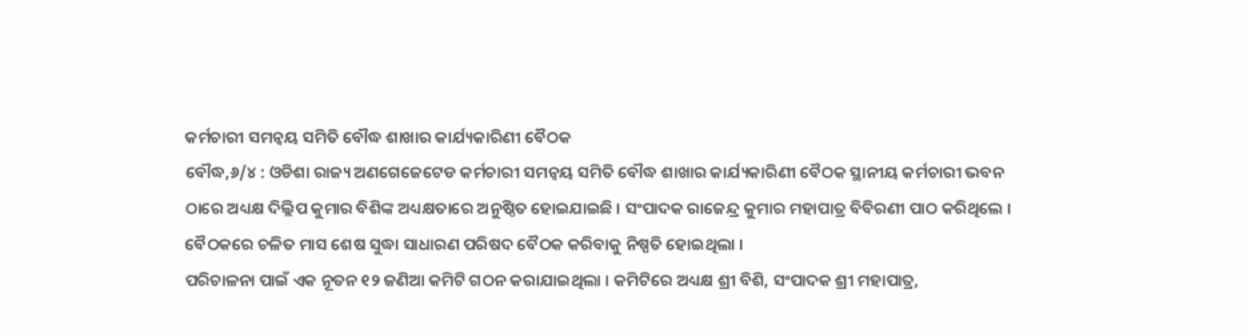କର୍ମଚାରୀ ସମନ୍ୱୟ ସମିତି ବୌଦ୍ଧ ଶାଖାର କାର୍ଯ୍ୟକାରିଣୀ ବୈଠକ
ବୌଦ୍ଧ,୬/୪ : ଓଡିଶା ରାଜ୍ୟ ଅଣଗେଜେଟେଡ କର୍ମଚାରୀ ସମନ୍ୱୟ ସମିତି ବୌଦ୍ଧ ଶାଖାର କାର୍ଯ୍ୟକାରିଣୀ ବୈଠକ ସ୍ଥାନୀୟ କର୍ମଚାରୀ ଭବନ ଠାରେ ଅଧ୍ୟକ୍ଷ ଦିଲ୍ଲିପ କୁମାର ବିଶିଙ୍କ ଅଧ୍ୟକ୍ଷତାରେ ଅନୁଷ୍ଠିତ ହୋଇଯାଇଛି । ସଂପାଦକ ରାଜେନ୍ଦ୍ର କୁମାର ମହାପାତ୍ର ବିବିରଣୀ ପାଠ କରିଥିଲେ । ବୈଠକରେ ଚଳିତ ମାସ ଶେଷ ସୁଦ୍ଧା ସାଧାରଣ ପରିଷଦ ବୈଠକ କରିବାକୁ ନିଷ୍ପତି ହୋଇଥିଲା ।
ପରିଚାଳନା ପାଇଁ ଏକ ନୂତନ ୧୨ ଜଣିଆ କମିଟି ଗଠନ କରାଯାଇଥିଲା । କମିଟିରେ ଅଧ୍ୟକ୍ଷ ଶ୍ରୀ ବିଶି, ସଂପାଦକ ଶ୍ରୀ ମହାପାତ୍ର,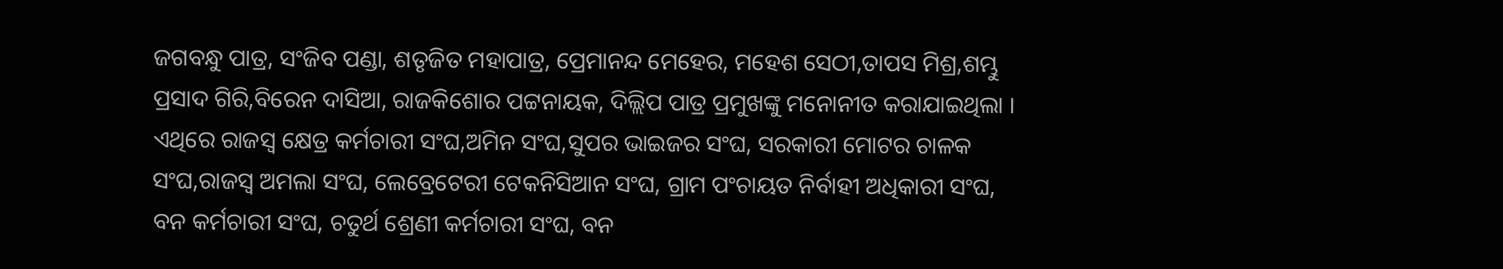ଜଗବନ୍ଧୁ ପାତ୍ର, ସଂଜିବ ପଣ୍ଡା, ଶତୃଜିତ ମହାପାତ୍ର, ପ୍ରେମାନନ୍ଦ ମେହେର, ମହେଶ ସେଠୀ,ତାପସ ମିଶ୍ର,ଶମ୍ଭୁ ପ୍ରସାଦ ଗିରି,ବିରେନ ଦାସିଆ, ରାଜକିଶୋର ପଟ୍ଟନାୟକ, ଦିଲ୍ଲିପ ପାତ୍ର ପ୍ରମୁଖଙ୍କୁ ମନୋନୀତ କରାଯାଇଥିଲା । ଏଥିରେ ରାଜସ୍ୱ କ୍ଷେତ୍ର କର୍ମଚାରୀ ସଂଘ,ଅମିନ ସଂଘ,ସୁପର ଭାଇଜର ସଂଘ, ସରକାରୀ ମୋଟର ଚାଳକ ସଂଘ,ରାଜସ୍ୱ ଅମଲା ସଂଘ, ଲେବ୍ରେଟେରୀ ଟେକନିସିଆନ ସଂଘ, ଗ୍ରାମ ପଂଚାୟତ ନିର୍ବାହୀ ଅଧିକାରୀ ସଂଘ, ବନ କର୍ମଚାରୀ ସଂଘ, ଚତୁର୍ଥ ଶ୍ରେଣୀ କର୍ମଚାରୀ ସଂଘ, ବନ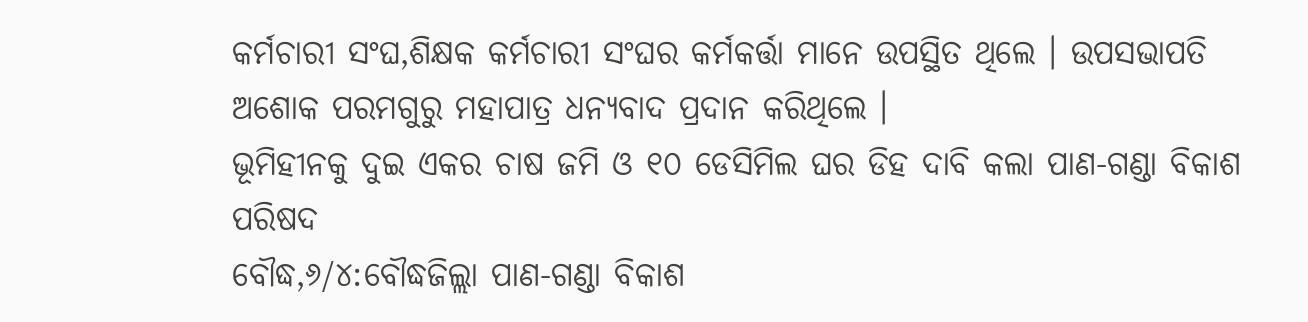କର୍ମଚାରୀ ସଂଘ,ଶିକ୍ଷକ କର୍ମଚାରୀ ସଂଘର କର୍ମକର୍ତ୍ତା ମାନେ ଉପସ୍ଥିତ ଥିଲେ । ଉପସଭାପତି ଅଶୋକ ପରମଗୁରୁ ମହାପାତ୍ର ଧନ୍ୟବାଦ ପ୍ରଦାନ କରିଥିଲେ ।
ଭୂମିହୀନକୁ ଦୁଇ ଏକର ଚାଷ ଜମି ଓ ୧୦ ଡେସିମିଲ ଘର ଡିହ ଦାବି କଲା ପାଣ-ଗଣ୍ଡା ବିକାଶ ପରିଷଦ
ବୌଦ୍ଧ,୬/୪:ବୌଦ୍ଧଜିଲ୍ଲା ପାଣ-ଗଣ୍ଡା ବିକାଶ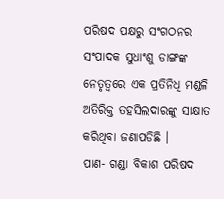ପରିଷଦ ପକ୍ଷରୁ ସଂଗଠନର ସଂପାଦକ ସୁଧାଂଶୁ ଡାଙ୍ଗଙ୍କ ନେତୃତ୍ୱରେ ଏକ ପ୍ରତିନିଧି ମଣ୍ଡଳି ଅତିରିକ୍ତ ତହସିଲଦାରଙ୍କୁ ସାକ୍ଷାତ କରିଥିବା ଜଣାପଡିଛି ।
ପାଣ- ଗଣ୍ଡା ବିକାଶ ପରିଷଦ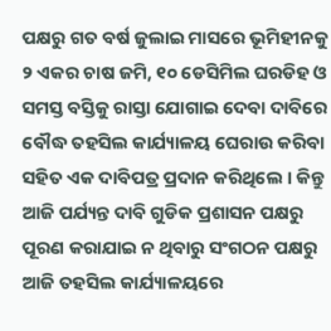ପକ୍ଷରୁ ଗତ ବର୍ଷ ଜୁଲାଇ ମାସରେ ଭୂମିହୀନକୁ ୨ ଏକର ଚାଷ ଜମି, ୧୦ ଡେସିମିଲ ଘରଡିହ ଓ ସମସ୍ତ ବସ୍ତିକୁ ରାସ୍ତା ଯୋଗାଇ ଦେବା ଦାବିରେ ବୌଦ୍ଧ ତହସିଲ କାର୍ଯ୍ୟାଳୟ ଘେରାଉ କରିବା ସହିତ ଏକ ଦାବିପତ୍ର ପ୍ରଦାନ କରିଥିଲେ । କିନ୍ତୁ ଆଜି ପର୍ଯ୍ୟନ୍ତ ଦାବି ଗୁଡିକ ପ୍ରଶାସନ ପକ୍ଷରୁ ପୂରଣ କରାଯାଇ ନ ଥିବାରୁ ସଂଗଠନ ପକ୍ଷରୁ ଆଜି ତହସିଲ କାର୍ଯ୍ୟାଳୟରେ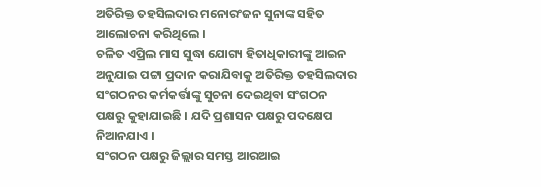ଅତିରିକ୍ତ ତହସିଲଦାର ମନୋରଂଜନ ସୁନାଙ୍କ ସହିତ ଆଲୋଚନା କରିଥିଲେ ।
ଚଳିତ ଏପ୍ରିଲ ମାସ ସୁଦ୍ଧା ଯୋଗ୍ୟ ହିତାଧିକାରୀଙ୍କୁ ଆଇନ ଅନୁଯାଇ ପଟ୍ଟା ପ୍ରଦାନ କରାଯିବାକୁ ଅତିରିକ୍ତ ତହସିଲଦାର ସଂଗଠନର କର୍ମକର୍ତ୍ତାଙ୍କୁ ସୁଚନା ଦେଇଥିବା ସଂଗଠନ ପକ୍ଷରୁ କୁହାଯାଇଛି । ଯଦି ପ୍ରଶାସନ ପକ୍ଷରୁ ପଦକ୍ଷେପ ନିଆନଯାଏ ।
ସଂଗଠନ ପକ୍ଷରୁ ଜିଲ୍ଲାର ସମସ୍ତ ଆରଆଇ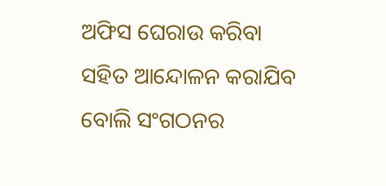ଅଫିସ ଘେରାଉ କରିବା ସହିତ ଆନ୍ଦୋଳନ କରାଯିବ ବୋଲି ସଂଗଠନର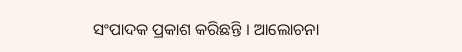ସଂପାଦକ ପ୍ରକାଶ କରିଛନ୍ତି । ଆଲୋଚନା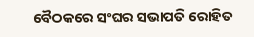ବୈଠକରେ ସଂଘର ସଭାପତି ରୋହିତ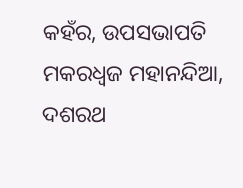କହଁର, ଉପସଭାପତି ମକରଧ୍ୱଜ ମହାନନ୍ଦିଆ, ଦଶରଥ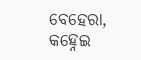ବେହେରା, କହ୍ନେଇ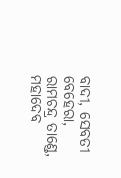ବାଦୀ, ସେବତୀ ବେହେରା, ରାମଚନ୍ଦ୍ର ତାଣ୍ଡେ, ମହାଦେବ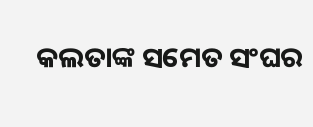କଲତାଙ୍କ ସମେତ ସଂଘର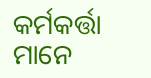କର୍ମକର୍ତ୍ତା ମାନେ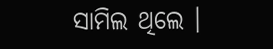ସାମିଲ ଥିଲେ ।